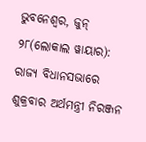ଭୁବନେଶ୍ୱର, ଜୁନ୍ ୨୮(ଲୋକାଲ ୱାୟାର): ରାଜ୍ୟ ବିଧାନସଭାରେ ଶୁକ୍ରବାର ଅର୍ଥମନ୍ତ୍ରୀ ନିରଞ୍ଜନ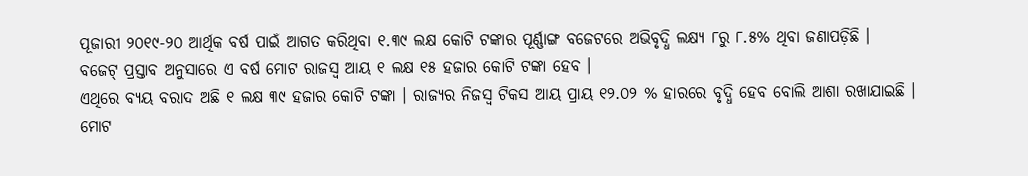ପୂଜାରୀ ୨୦୧୯-୨୦ ଆର୍ଥିକ ବର୍ଷ ପାଇଁ ଆଗତ କରିଥିବା ୧.୩୯ ଲକ୍ଷ କୋଟି ଟଙ୍କାର ପୂର୍ଣ୍ଣାଙ୍ଗ ବଜେଟରେ ଅଭିବୃଦ୍ଧି ଲକ୍ଷ୍ୟ ୮ରୁ ୮.୫% ଥିବା ଜଣାପଡ଼ିଛି ।
ବଜେଟ୍ ପ୍ରସ୍ତାବ ଅନୁସାରେ ଏ ବର୍ଷ ମୋଟ ରାଜସ୍ୱ ଆୟ ୧ ଲକ୍ଷ ୧୫ ହଜାର କୋଟି ଟଙ୍କା ହେବ ।
ଏଥିରେ ବ୍ୟୟ ବରାଦ ଅଛି ୧ ଲକ୍ଷ ୩୯ ହଜାର କୋଟି ଟଙ୍କା । ରାଜ୍ୟର ନିଜସ୍ୱ ଟିକସ ଆୟ ପ୍ରାୟ ୧୨.୦୨ % ହାରରେ ବୃଦ୍ଧି ହେବ ବୋଲି ଆଶା ରଖାଯାଇଛି ।
ମୋଟ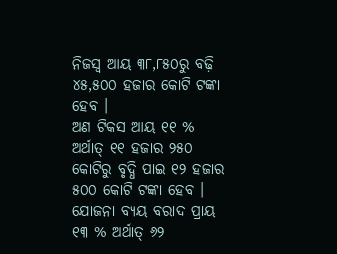ନିଜସ୍ୱ ଆୟ ୩୮,୮୫୦ରୁ ବଢ଼ି ୪୫,୫୦୦ ହଜାର କୋଟି ଟଙ୍କା ହେବ ।
ଅଣ ଟିକସ ଆୟ ୧୧ % ଅର୍ଥାତ୍ ୧୧ ହଜାର ୨୫୦ କୋଟିରୁ ବୃଦ୍ଧି ପାଇ ୧୨ ହଜାର ୫୦୦ କୋଟି ଟଙ୍କା ହେବ ।
ଯୋଜନା ବ୍ୟୟ ବରାଦ ପ୍ରାୟ ୧୩ % ଅର୍ଥାତ୍ ୬୨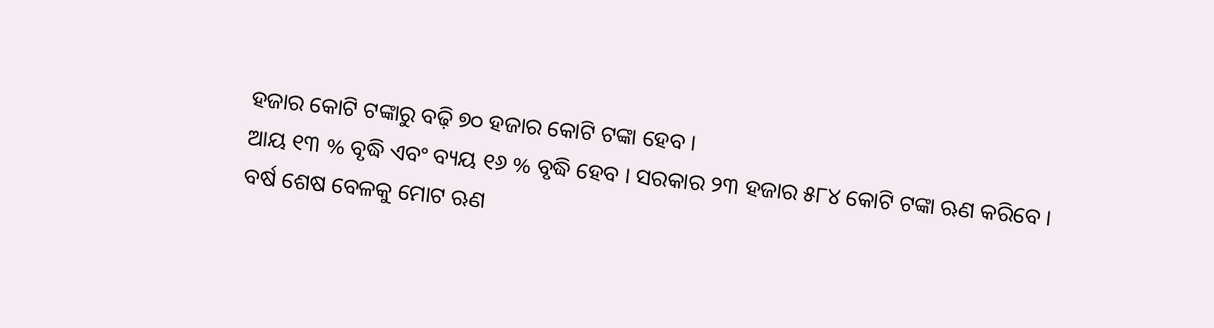ହଜାର କୋଟି ଟଙ୍କାରୁ ବଢ଼ି ୭୦ ହଜାର କୋଟି ଟଙ୍କା ହେବ ।
ଆୟ ୧୩ % ବୃଦ୍ଧି ଏବଂ ବ୍ୟୟ ୧୬ % ବୃଦ୍ଧି ହେବ । ସରକାର ୨୩ ହଜାର ୫୮୪ କୋଟି ଟଙ୍କା ଋଣ କରିବେ ।
ବର୍ଷ ଶେଷ ବେଳକୁ ମୋଟ ଋଣ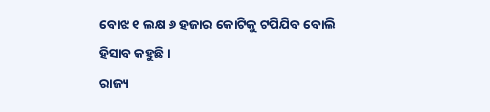ବୋଝ ୧ ଲକ୍ଷ ୬ ହଜାର କୋଟିକୁ ଟପିଯିବ ବୋଲି ହିସାବ କହୁଛି ।
ରାଜ୍ୟ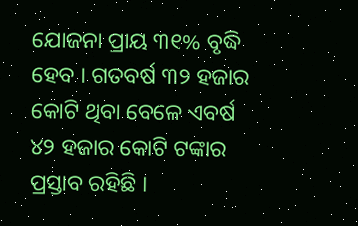ଯୋଜନା ପ୍ରାୟ ୩୧% ବୃଦ୍ଧି ହେବ । ଗତବର୍ଷ ୩୨ ହଜାର କୋଟି ଥିବା ବେଳେ ଏବର୍ଷ ୪୨ ହଜାର କୋଟି ଟଙ୍କାର ପ୍ରସ୍ତାବ ରହିଛି ।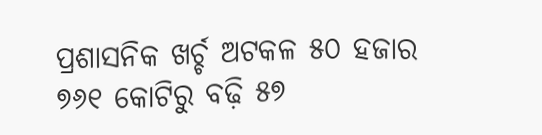ପ୍ରଶାସନିକ ଖର୍ଚ୍ଚ ଅଟକଳ ୫୦ ହଜାର ୭୬୧ କୋଟିରୁ ବଢ଼ି ୫୭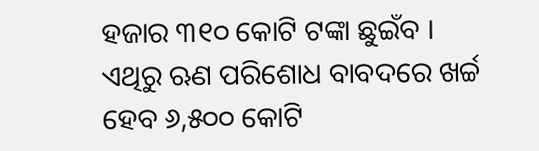ହଜାର ୩୧୦ କୋଟି ଟଙ୍କା ଛୁଇଁବ ।
ଏଥିରୁ ଋଣ ପରିଶୋଧ ବାବଦରେ ଖର୍ଚ୍ଚ ହେବ ୬,୫୦୦ କୋଟି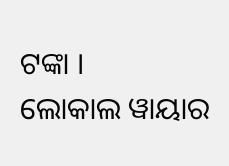ଟଙ୍କା ।
ଲୋକାଲ ୱାୟାର